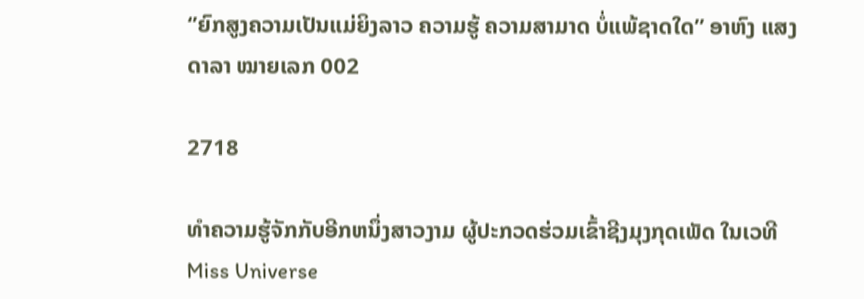‘’ຍົກສູງຄວາມເປັນແມ່ຍິງລາວ ຄວາມຮູ້ ຄວາມສາມາດ ບໍ່ແພ້ຊາດໃດ’’ ອາຫົງ ແສງດາລາ ໝາຍເລກ 002

2718

ທໍາຄວາມຮູ້ຈັກກັບອີກຫນຶ່ງສາວງາມ ຜູ້ປະກວດຮ່ວມເຂົ້າຊີງມຸງກຸດເພັດ ໃນເວທີ Miss Universe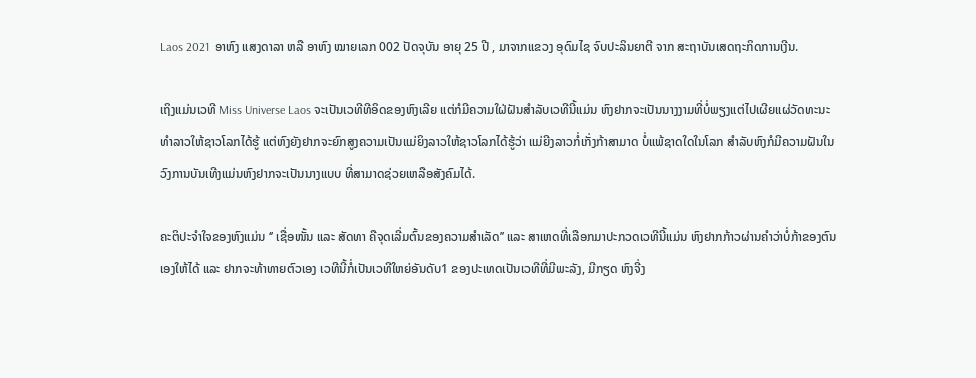Laos 2021  ອາຫົງ ແສງດາລາ ຫລື ອາຫົງ ໝາຍເລກ 002 ປັດຈຸບັນ ອາຍຸ 25 ປີ , ມາຈາກແຂວງ ອຸດົມໄຊ ຈົບປະລິນຍາຕີ ຈາກ ສະຖາບັນເສດຖະກິດການເງີນ.

ເຖິງແມ່ນເວທີ Miss Universe Laos ຈະເປັນເວທີທີອິດຂອງຫົງເລີຍ ແຕ່ກໍມີຄວາມໃຝ່ຝັນສຳລັບເວທີນີ້ແມ່ນ ຫົງຢາກຈະເປັນນາງງາມທີ່ບໍ່ພຽງແຕ່ໄປເຜີຍແຜ່ວັດທະນະທຳລາວໃຫ້ຊາວໂລກໄດ້ຮູ້ ແຕ່ຫົງຍັງຢາກຈະຍົກສູງຄວາມເປັນແມ່ຍິງລາວໃຫ້ຊາວໂລກໄດ້ຮູ້ວ່າ ແມ່ຍີງລາວກໍ່ເກັ່ງກ້າສາມາດ ບໍ່ແພ້ຊາດໃດໃນໂລກ ສຳລັບຫົງກໍມີຄວາມຝັນໃນວົງການບັນເທີງແມ່ນຫົງຢາກຈະເປັນນາງແບບ ທີ່ສາມາດຊ່ວຍເຫລືອສັງຄົມໄດ້.

ຄະຕິປະຈຳໃຈຂອງຫົງແມ່ນ ‘’ ເຊື່ອໜັ້ນ ແລະ ສັດທາ ຄືຈຸດເລີ່ມຕົ້ນຂອງຄວາມສໍາເລັດ’’ ແລະ ສາເຫດທີ່ເລືອກມາປະກວດເວທີນີ້ແມ່ນ ຫົງຢາກກ້າວຜ່ານຄຳວ່າບໍ່ກ້າຂອງຕົນເອງໃຫ້ໄດ້ ແລະ ຢາກຈະທ້າທາຍຕົວເອງ ເວທີນີ້ກໍ່ເປັນເວທີໃຫຍ່ອັນດັບ1 ຂອງປະເທດເປັນເວທີທີ່ມີພະລັງ, ມີກຽດ ຫົງຈີ່ງ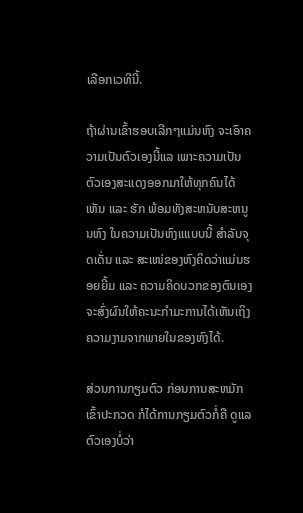ເລືອກເວທີນີ້.

ຖ້າຜ່ານເຂົ້າຮອບເລີກໆແມ່ນຫົງ ຈະເອົາຄວາມເປັນຕົວເອງນີ້ແລ ເພາະຄວາມເປັນຕົວເອງສະແດງອອກມາໃຫ້ທຸກຄົນໄດ້ເຫັນ ແລະ ຮັກ ພ້ອມທັງສະຫນັບສະຫນູນຫົງ ໃນຄວາມເປັນຫົງແແບບນີ້ ສໍາລັບຈຸດເດັ່ນ ແລະ ສະເໜ່ຂອງຫົງຄິດວ່າແມ່ນຮອຍຍີ້ມ ແລະ ຄວາມຄິດບວກຂອງຕົນເອງ ຈະສົ່ງຜົນໃຫ້ຄະນະກໍາມະການໄດ້ເຫັນເຖິງຄວາມງາມຈາກພາຍໃນຂອງຫົງໄດ້.

ສ່ວນການກຽມຕົວ ກ່ອນການສະຫມັກເຂົ້າປະກວດ ກໍໄດ້ການກຽມຕົວກໍ່ຄື ດູແລຕົວເອງບໍ່ວ່າ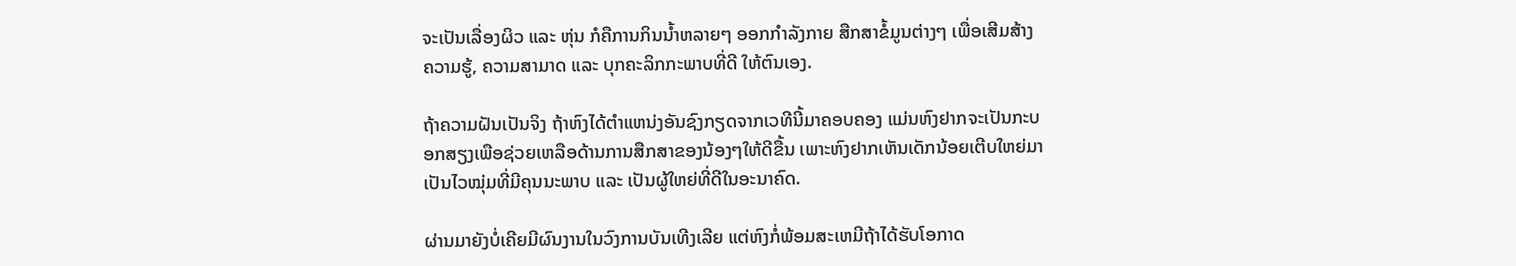ຈະເປັນເລື່ອງຜິວ ແລະ ຫຸ່ນ ກໍຄືການກິນນ້ຳຫລາຍໆ ອອກກຳລັງກາຍ ສືກສາຂໍ້ມູນຕ່າງໆ ເພື່ອເສີມສ້າງຄວາມຮູ້, ຄວາມສາມາດ ແລະ ບຸກຄະລິກກະພາບທີ່ດີ ໃຫ້ຕົນເອງ.

ຖ້າຄວາມຝັນເປັນຈິງ ຖ້າຫົງໄດ້ຕຳແຫນ່ງອັນຊົງກຽດຈາກເວທີນີ້ມາຄອບຄອງ ແມ່ນຫົງຢາກຈະເປັນກະບອກສຽງເພືອຊ່ວຍເຫລືອດ້ານການສືກສາຂອງນ້ອງໆໃຫ້ດີຂື້ນ ເພາະຫົງຢາກເຫັນເດັກນ້ອຍເຕີບໃຫຍ່ມາເປັນໄວໝຸ່ມທີ່ມີຄຸນນະພາບ ແລະ ເປັນຜູ້ໃຫຍ່ທີ່ດີໃນອະນາຄົດ.

ຜ່ານມາຍັງບໍ່ເຄີຍມີຜົນງານໃນວົງການບັນເທີງເລີຍ ແຕ່ຫົງກໍ່ພ້ອມສະເຫມີຖ້າໄດ້ຮັບໂອກາດ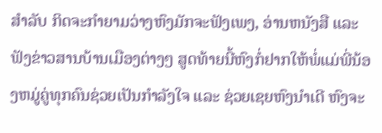ສໍາລັບ ກິດຈະກຳຍາມວ່າງຫົງມັກຈະຟັງເພງ, ອ່ານຫນັງສື ແລະ ຟັງຂ່າວສານບ້ານເມືອງຕ່າງໆ ສູດທ້າຍນີ້ຫົງກໍ່ຢາກໃຫ້ພໍ່ແມ່ພີ່ນ້ອງຫມູ່ຄູ່ທຸກຄົນຊ່ວຍເປັນກຳລັງໃຈ ແລະ ຊ່ວຍເຊຍຫົງນຳເດີ ຫົງຈະ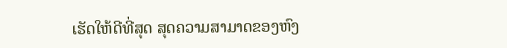ເຮັດໃຫ້ດີທີ່ສຸດ ສຸດຄວາມສາມາດຂອງຫົງ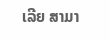ເລີຍ ສາມາ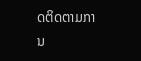ດຕິດຕາມການ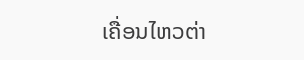ເຄື່ອນໄຫວຕ່າ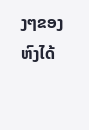ງໆຂອງຫົງໄດ້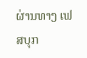ຜ່ານທາງ ເຟສບຸກ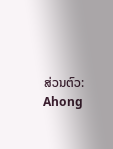ສ່ວນຕົວ: Ahong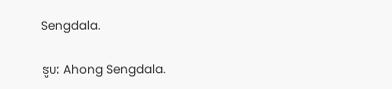Sengdala.

ຮູບ: Ahong Sengdala.